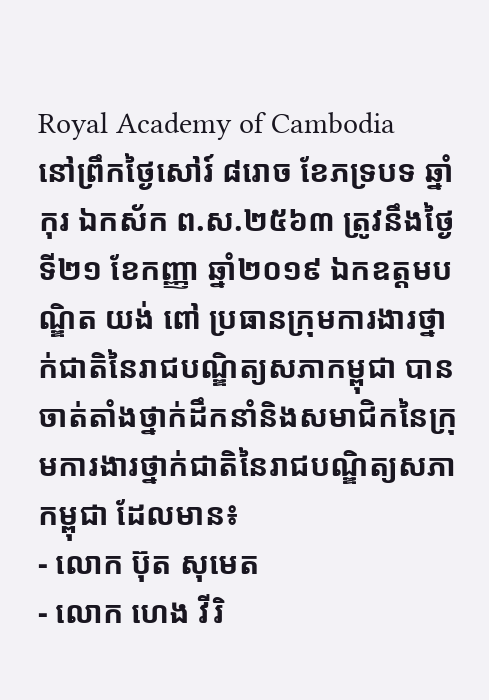Royal Academy of Cambodia
នៅព្រឹកថ្ងៃសៅរ៍ ៨រោច ខែភទ្របទ ឆ្នាំកុរ ឯកស័ក ព.ស.២៥៦៣ ត្រូវនឹងថ្ងៃទី២១ ខែកញ្ញា ឆ្នាំ២០១៩ ឯកឧត្តមបណ្ឌិត យង់ ពៅ ប្រធានក្រុមការងារថ្នាក់ជាតិនៃរាជបណ្ឌិត្យសភាកម្ពុជា បានចាត់តាំងថ្នាក់ដឹកនាំនិងសមាជិកនៃក្រុមការងារថ្នាក់ជាតិនៃរាជបណ្ឌិត្យសភាកម្ពុជា ដែលមាន៖
- លោក ប៊ុត សុមេត
- លោក ហេង វីរិ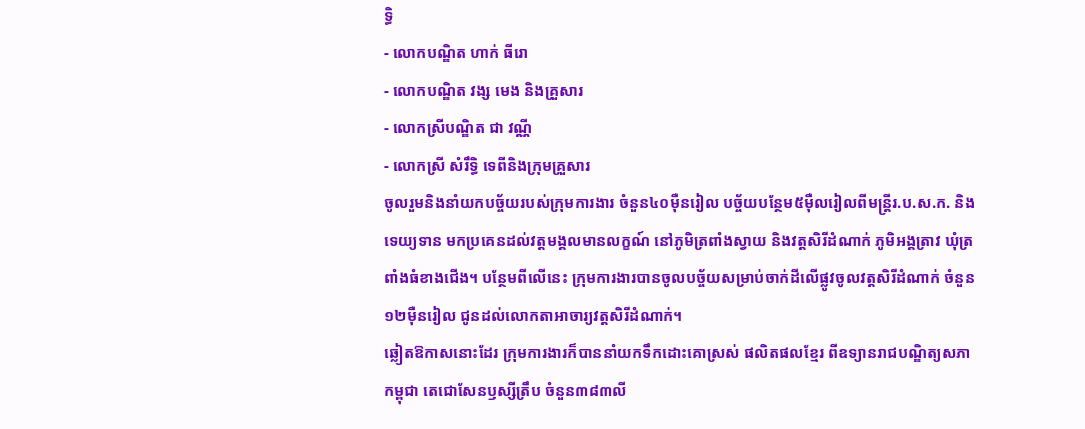ទ្ធិ
- លោកបណ្ឌិត ហាក់ ធីរោ
- លោកបណ្ឌិត វង្ស មេង និងគ្រួសារ
- លោកស្រីបណ្ឌិត ជា វណ្ណី
- លោកស្រី សំរឹទ្ធិ ទេពីនិងក្រុមគ្រួសារ
ចូលរួមនិងនាំយកបច្ច័យរបស់ក្រុមការងារ ចំនួន៤០ម៉ឺនរៀល បច្ច័យបន្ថែម៥ម៉ឺលរៀលពីមន្ត្រីរ.ប.ស.ក. និងទេយ្យទាន មកប្រគេនដល់វត្តមង្គលមានលក្ខណ៍ នៅភូមិត្រពាំងស្វាយ និងវត្តសិរីដំណាក់ ភូមិអង្គត្រាវ ឃុំត្រពាំងធំខាងជើង។ បន្ថែមពីលើនេះ ក្រុមការងារបានចូលបច្ច័យសម្រាប់ចាក់ដីលើផ្លូវចូលវត្តសិរីដំណាក់ ចំនួន ១២ម៉ឺនរៀល ជូនដល់លោកតាអាចារ្យវត្តសិរីដំណាក់។
ឆ្លៀតឱកាសនោះដែរ ក្រុមការងារក៏បាននាំយកទឹកដោះគោស្រស់ ផលិតផលខ្មែរ ពីឧទ្យានរាជបណ្ឌិត្យសភាកម្ពុជា តេជោសែនឫស្សីត្រឹប ចំនួន៣៨៣លី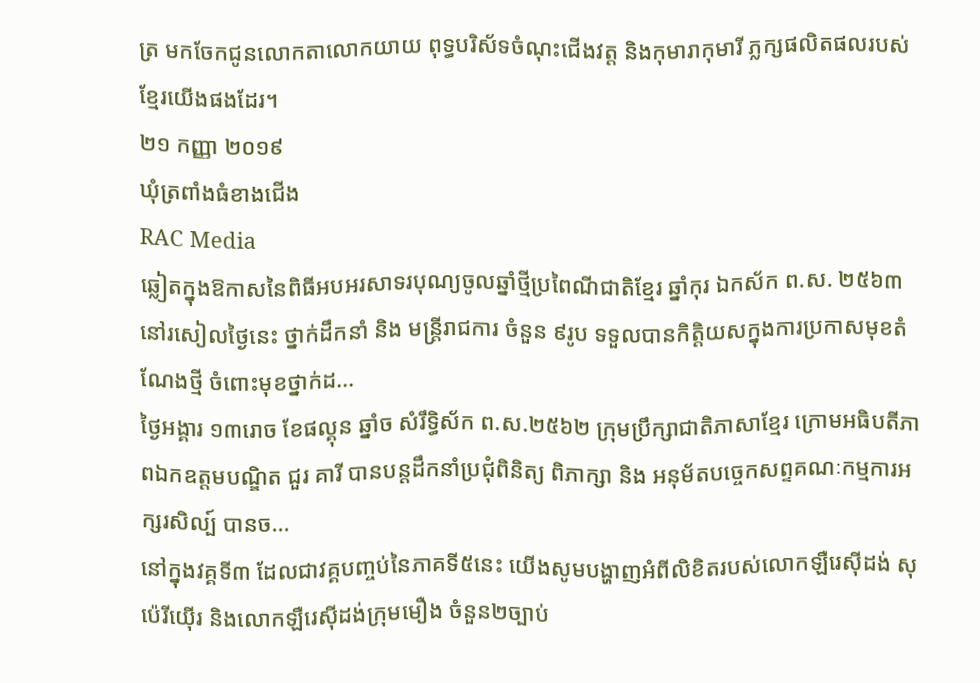ត្រ មកចែកជូនលោកតាលោកយាយ ពុទ្ធបរិស័ទចំណុះជើងវត្ត និងកុមារាកុមារី ភ្លក្សផលិតផលរបស់ខ្មែរយើងផងដែរ។
២១ កញ្ញា ២០១៩
ឃុំត្រពាំងធំខាងជើង
RAC Media
ឆ្លៀតក្នុងឱកាសនៃពិធីអបអរសាទរបុណ្យចូលឆ្នាំថ្មីប្រពៃណីជាតិខ្មែរ ឆ្នាំកុរ ឯកស័ក ព.ស. ២៥៦៣ នៅរសៀលថ្ងៃនេះ ថ្នាក់ដឹកនាំ និង មន្ត្រីរាជការ ចំនួន ៩រូប ទទួលបានកិត្តិយសក្នុងការប្រកាសមុខតំណែងថ្មី ចំពោះមុខថ្នាក់ដ...
ថ្ងៃអង្គារ ១៣រោច ខែផល្គុន ឆ្នាំច សំរឹទ្ធិស័ក ព.ស.២៥៦២ ក្រុមប្រឹក្សាជាតិភាសាខ្មែរ ក្រោមអធិបតីភាពឯកឧត្តមបណ្ឌិត ជួរ គារី បានបន្តដឹកនាំប្រជុំពិនិត្យ ពិភាក្សា និង អនុម័តបច្ចេកសព្ទគណៈកម្មការអក្សរសិល្ប៍ បានច...
នៅក្នុងវគ្គទី៣ ដែលជាវគ្គបញ្ចប់នៃភាគទី៥នេះ យើងសូមបង្ហាញអំពីលិខិតរបស់លោកឡឺរេស៊ីដង់ សុប៉េរីយ៉ើរ និងលោកឡឺរេស៊ីដង់ក្រុមមឿង ចំនួន២ច្បាប់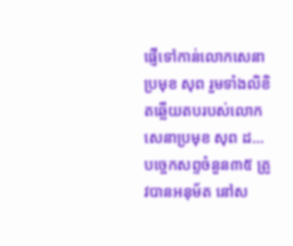ផ្ញើទៅកាន់លោកសេនាប្រមុខ សុព រួមទាំងលិខិតឆ្លើយតបរបស់លោកសេនាប្រមុខ សុព ដ...
បច្ចេកសព្ទចំនួន៣៥ ត្រូវបានអនុម័ត នៅស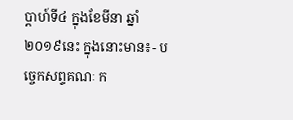ប្តាហ៍ទី៤ ក្នុងខែមីនា ឆ្នាំ២០១៩នេះ ក្នុងនោះមាន៖- បច្ចេកសព្ទគណៈ ក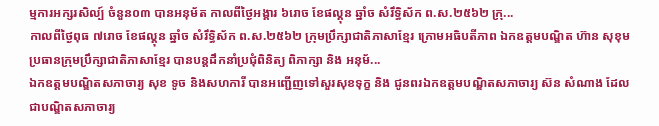ម្មការអក្សរសិល្ប៍ ចំនួន០៣ បានអនុម័ត កាលពីថ្ងៃអង្គារ ៦រោច ខែផល្គុន ឆ្នាំច សំរឹទ្ធិស័ក ព.ស.២៥៦២ ក្រុ...
កាលពីថ្ងៃពុធ ៧រោច ខែផល្គុន ឆ្នាំច សំរឹទ្ធិស័ក ព.ស.២៥៦២ ក្រុមប្រឹក្សាជាតិភាសាខ្មែរ ក្រោមអធិបតីភាព ឯកឧត្តមបណ្ឌិត ហ៊ាន សុខុម ប្រធានក្រុមប្រឹក្សាជាតិភាសាខ្មែរ បានបន្តដឹកនាំប្រជុំពិនិត្យ ពិភាក្សា និង អនុម័...
ឯកឧត្តមបណ្ឌិតសភាចារ្យ សុខ ទូច និងសហការី បានអញ្ជើញទៅសួរសុខទុក្ខ និង ជូនពរឯកឧត្តមបណ្ឌិតសភាចារ្យ ស៊ន សំណាង ដែលជាបណ្ឌិតសភាចារ្យ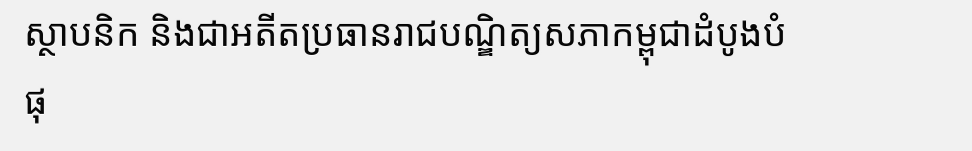ស្ថាបនិក និងជាអតីតប្រធានរាជបណ្ឌិត្យសភាកម្ពុជាដំបូងបំផុ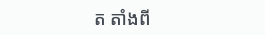ត តាំងពី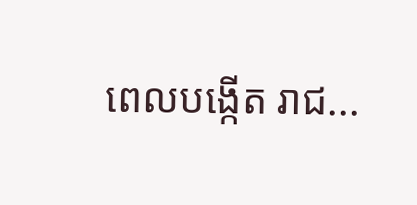ពេលបង្កើត រាជ...